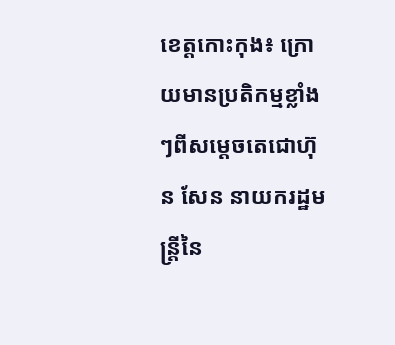ខេត្តកោះកុង៖ ក្រោយមានប្រតិកម្មខ្លាំងៗពីសម្តេចតេជោហ៊ុន សែន នាយករដ្ឋមន្ត្រីនៃ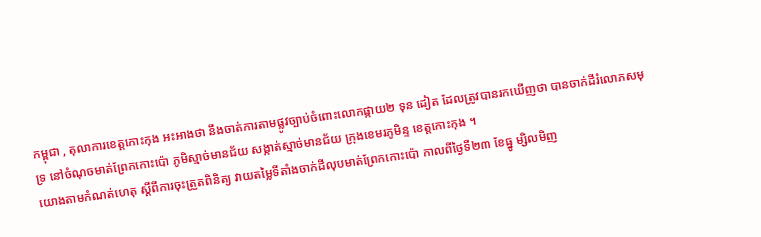កម្ពុជា , តុលាការខេត្តកោះកុង អះអាងថា នឹងចាត់ការតាមផ្លូវច្បាប់ចំពោះលោកផ្កាយ២ ទុន ដៀត ដែលត្រូវបានរកឃើញថា បានចាក់ដីរំលោភសមុទ្រ នៅចំណុចមាត់ព្រែកកោះប៉ោ ភូមិស្មាច់មានជ័យ សង្កាត់ស្មាច់មានជ័យ ក្រុងខេមរភូមិន្ទ ខេត្តកោះកុង ។
យោងតាមកំណត់ហេតុ ស្តីពីការចុះត្រួតពិនិត្យ វាយតម្លៃទីតាំងចាក់ដីលុបមាត់ព្រែកកោះប៉ោ កាលពីថ្ងៃទី២៣ ខែធ្នូ ម្សិលមិញ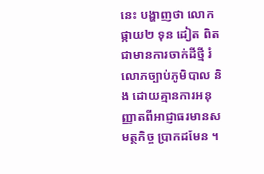នេះ បង្ហាញថា លោកផ្កាយ២ ទុន ដៀត ពិតជាមានការចាក់ដីថ្មី រំលោភច្បាប់ភូមិបាល និង ដោយគ្មានការអនុញ្ញាតពីអាជ្ញាធរមានសមត្ថកិច្ច ប្រាកដមែន ។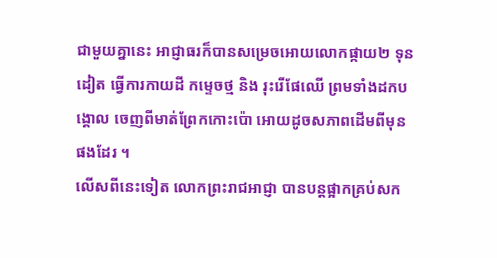ជាមួយគ្នានេះ អាជ្ញាធរក៏បានសម្រេចអោយលោកផ្កាយ២ ទុន ដៀត ធ្វើការកាយដី កម្ទេចថ្ម និង រុះរើផែឈើ ព្រមទាំងដកបង្គោល ចេញពីមាត់ព្រែកកោះប៉ោ អោយដូចសភាពដើមពីមុនផងដែរ ។
លើសពីនេះទៀត លោកព្រះរាជអាជ្ញា បានបន្តផ្អាកគ្រប់សក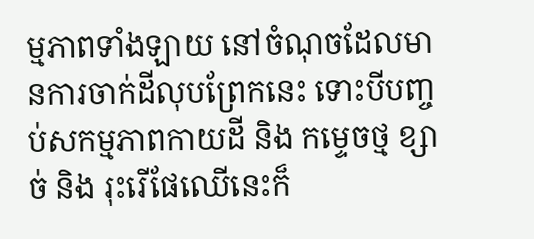ម្មភាពទាំងឡាយ នៅចំណុចដែលមានការចាក់ដីលុបព្រែកនេះ ទោះបីបញ្ចប់សកម្មភាពកាយដី និង កម្ទេចថ្ម ខ្សាច់ និង រុះរើផែឈើនេះក៏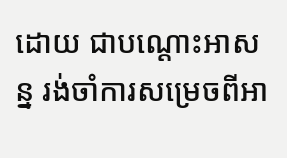ដោយ ជាបណ្តោះអាសន្ន រង់ចាំការសម្រេចពីអា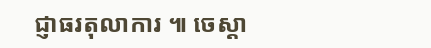ជ្ញាធរតុលាការ ៕ ចេស្តា